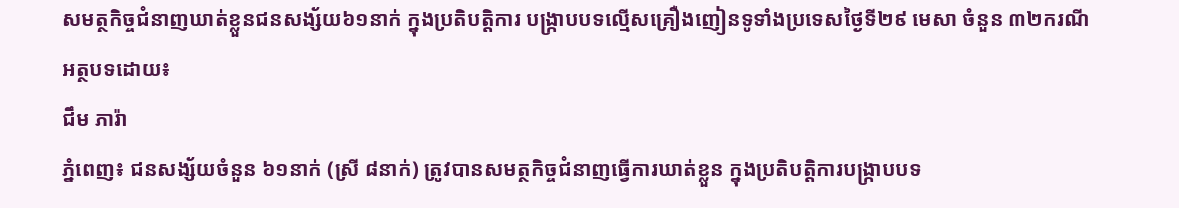សមត្ថកិច្ចជំនាញឃាត់ខ្លួនជនសង្ស័យ៦១នាក់ ក្នុងប្រតិបត្តិការ បង្ក្រាបបទល្មើសគ្រឿងញៀនទូទាំងប្រទេសថ្ងៃទី២៩ មេសា ចំនួន ៣២ករណី
អត្ថបទដោយ៖
ជឹម ភារ៉ា
ភ្នំពេញ៖ ជនសង្ស័យចំនួន ៦១នាក់ (ស្រី ៨នាក់) ត្រូវបានសមត្ថកិច្ចជំនាញធ្វេីការឃាត់ខ្លួន ក្នុងប្រតិបត្តិការបង្ក្រាបបទ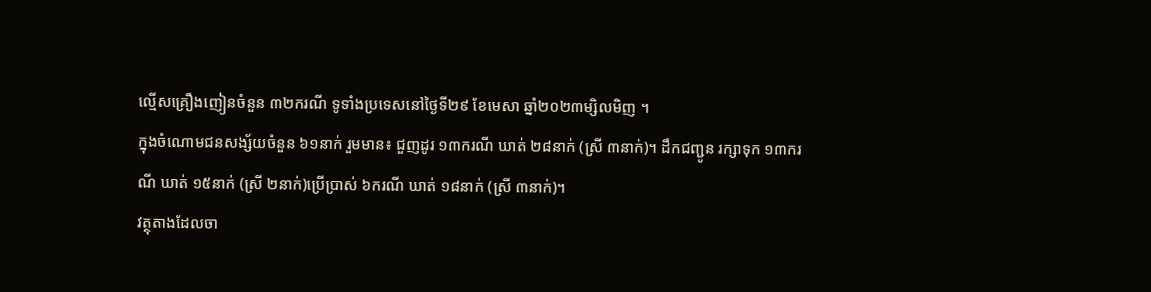ល្មើសគ្រឿងញៀនចំនួន ៣២ករណី ទូទាំងប្រទេសនៅថ្ងៃទី២៩ ខែមេសា ឆ្នាំ២០២៣ម្សិលមិញ ។
ក្នុងចំណោមជនសង្ស័យចំនួន ៦១នាក់ រួមមាន៖ ជួញដូរ ១៣ករណី ឃាត់ ២៨នាក់ (ស្រី ៣នាក់)។ ដឹកជញ្ជូន រក្សាទុក ១៣ករណី ឃាត់ ១៥នាក់ (ស្រី ២នាក់)ប្រើប្រាស់ ៦ករណី ឃាត់ ១៨នាក់ (ស្រី ៣នាក់)។
វត្ថុតាងដែលចា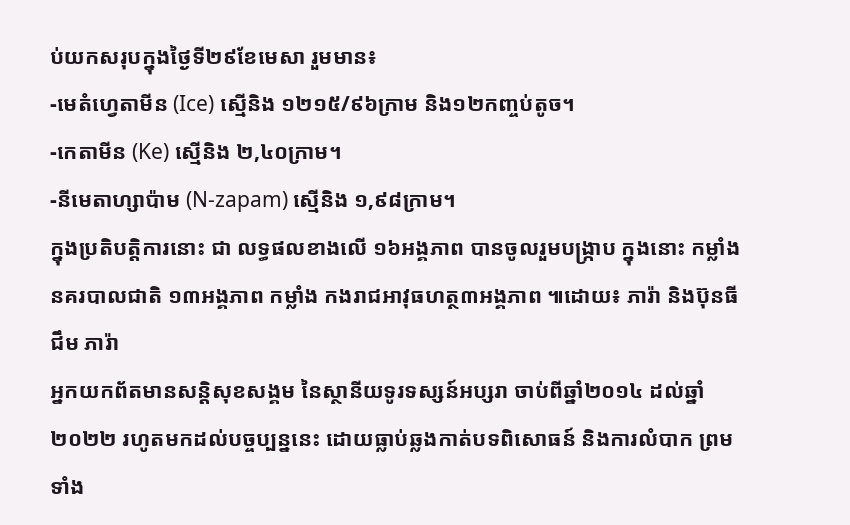ប់យកសរុបក្នុងថ្ងៃទី២៩ខែមេសា រួមមាន៖
-មេតំហ្វេតាមីន (Ice) ស្មេីនិង ១២១៥/៩៦ក្រាម និង១២កញ្ចប់តូច។
-កេតាមីន (Ke) ស្មេីនិង ២,៤០ក្រាម។
-នីមេតាហ្សាប៉ាម (N-zapam) ស្មេីនិង ១,៩៨ក្រាម។
ក្នុងប្រតិបត្តិការនោះ ជា លទ្ធផលខាងលើ ១៦អង្គភាព បានចូលរួមបង្ក្រាប ក្នុងនោះ កម្លាំង នគរបាលជាតិ ១៣អង្គភាព កម្លាំង កងរាជអាវុធហត្ថ៣អង្គភាព ៕ដោយ៖ ភារ៉ា និងប៊ុនធី
ជឹម ភារ៉ា
អ្នកយកព័តមានសន្តិសុខសង្គម នៃស្ថានីយទូរទស្សន៍អប្សរា ចាប់ពីឆ្នាំ២០១៤ ដល់ឆ្នាំ២០២២ រហូតមកដល់បច្ចប្បន្ននេះ ដោយធ្លាប់ឆ្លងកាត់បទពិសោធន៍ និងការលំបាក ព្រមទាំង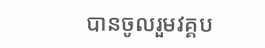បានចូលរួមវគ្គប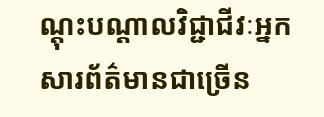ណ្ដុះបណ្ដាលវិជ្ជាជីវៈអ្នកសារព័ត៌មានជាច្រើន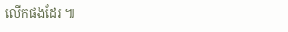លើកផងដែរ ៕